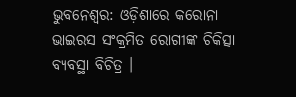ଭୁବନେଶ୍ୱର: ଓଡ଼ିଶାରେ କରୋନା ଭାଇରସ ସଂକ୍ରମିତ ରୋଗୀଙ୍କ ଚିକିତ୍ସା ବ୍ୟବସ୍ଥା ବିଚିତ୍ର ।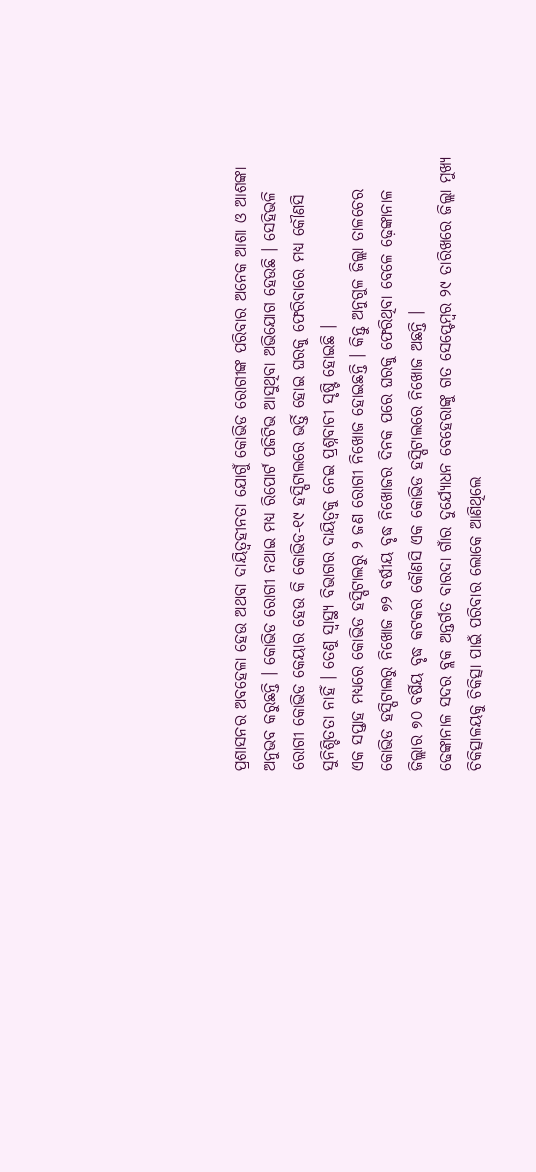ପ୍ରଶାସନର ଅବହେଳା ହେଉ ଅଥବା ଦାୟିତ୍ୱହୀନତା ଯୋଗୁଁ କୋଭିଡ ରୋଗୀଙ୍କ ପରିବାର ଅନେକ ଆଶା ଓ ଆଶଙ୍କା ଅନୁଭବ କରୁଛନ୍ତି । କୋଭିଡ ରୋଗୀ ନଥାଇ ମଧ୍ୟ ରିପୋର୍ଟ ପଜିଟିଭ ଆସୁଥିବା ଅଭିଯୋଗ ହେଉଛି । ସେହିଭଳି ରୋଗୀ କୋଭିଡ କେୟାର ହେଉ କି କୋଭିଡ-୧୯ ହସ୍ପିଟାଲରେ ଭର୍ତ୍ତି ହୋଇ ଘରକୁ ଫେରିବାରେ ମଧ୍ୟ କୌଣସି ସୁନିଶ୍ଚିତତା ନାହିଁ । ତେଣୁ ସ୍ୱାସ୍ଥ୍ୟ ବିଭାଗର ଦାୟିତ୍ୱକୁ ନେଇ ପ୍ରଶ୍ନବାଚୀ ସୃଷ୍ଟି ହୋଇଛି ।
ଏକ ସପ୍ତାହ ମଧ୍ୟରେ କୋଭିଡ ହସ୍ପିଟାଲରୁ ୨ ଜଣ ରୋଗୀ ନିଖୋଜ ହୋଇଛନ୍ତି । କିନ୍ତୁ ଅନୁଗୁଳ ଜିଲ୍ଲା ତାଳଚେର କୋଭିଡ ହସ୍ପିଟାଲରୁ ନିଖୋଜ ୭୨ ବର୍ଷୀୟ ବୃଦ୍ଧ ନିଖୋଜର ଦିନକ ପରେ ଘରକୁ ଫେରିଥିବା ବେଳେ ଢ଼େଙ୍କାନାଳ ଜିଲ୍ଲାର ୭୦ ବର୍ଷିୟ ବୃଦ୍ଧ କଟକର କୌଣସି ଏକ କୋଭିଡ ହସ୍ପିଟାଲରେ ନିଖୋଜ ଅଛନ୍ତି ।
ଢେଙ୍କାନାଳ ସଦର ବ୍ଲକ ଅନ୍ତର୍ଗତ ବାରଦା ଗାଁର ଦୁର୍ଯ୍ୟୋଧନ ବେହେରାଙ୍କୁ ଗତ ସେପ୍ଟେମ୍ବର ୨୯ ତାରିଖରେ ଜିଲ୍ଲା ମୁଖ୍ୟ ଚିକିତ୍ସାଳୟକୁ ଚିକିତ୍ସା ପାଇଁ ପରିବାର ଲୋକେ ଆଣିଥିଲେ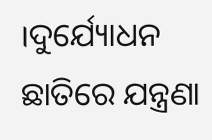।ଦୁର୍ଯ୍ୟୋଧନ ଛାତିରେ ଯନ୍ତ୍ରଣା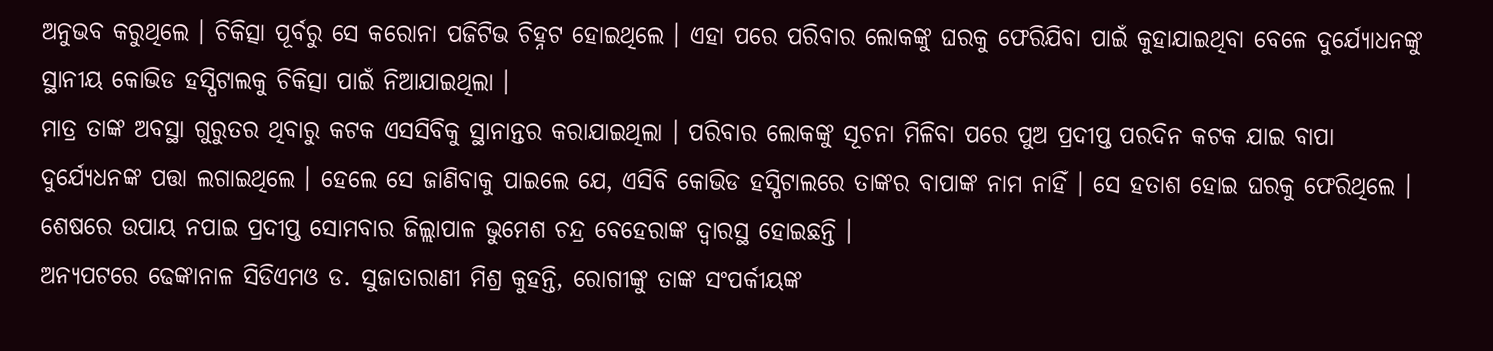ଅନୁଭବ କରୁଥିଲେ । ଚିକିତ୍ସା ପୂର୍ବରୁ ସେ କରୋନା ପଜିଟିଭ ଚିହ୍ନଟ ହୋଇଥିଲେ । ଏହା ପରେ ପରିବାର ଲୋକଙ୍କୁ ଘରକୁ ଫେରିଯିବା ପାଇଁ କୁହାଯାଇଥିବା ବେଳେ ଦୁର୍ଯ୍ୟୋଧନଙ୍କୁ ସ୍ଥାନୀୟ କୋଭିଡ ହସ୍ପିଟାଲକୁ ଚିକିତ୍ସା ପାଇଁ ନିଆଯାଇଥିଲା ।
ମାତ୍ର ତାଙ୍କ ଅବସ୍ଥା ଗୁରୁତର ଥିବାରୁ କଟକ ଏସସିବିକୁ ସ୍ଥାନାନ୍ତର କରାଯାଇଥିଲା । ପରିବାର ଲୋକଙ୍କୁ ସୂଚନା ମିଳିବା ପରେ ପୁଅ ପ୍ରଦୀପ୍ତ ପରଦିନ କଟକ ଯାଇ ବାପା ଦୁର୍ଯ୍ୟେଧନଙ୍କ ପତ୍ତା ଲଗାଇଥିଲେ । ହେଲେ ସେ ଜାଣିବାକୁ ପାଇଲେ ଯେ, ଏସିବି କୋଭିଡ ହସ୍ପିଟାଲରେ ତାଙ୍କର ବାପାଙ୍କ ନାମ ନାହିଁ । ସେ ହତାଶ ହୋଇ ଘରକୁ ଫେରିଥିଲେ । ଶେଷରେ ଉପାୟ ନପାଇ ପ୍ରଦୀପ୍ତ ସୋମବାର ଜିଲ୍ଲାପାଳ ଭୁମେଶ ଚନ୍ଦ୍ର ବେହେରାଙ୍କ ଦ୍ୱାରସ୍ଥ ହୋଇଛନ୍ତି ।
ଅନ୍ୟପଟରେ ଢେଙ୍କାନାଳ ସିଡିଏମଓ ଡ. ସୁଜାତାରାଣୀ ମିଶ୍ର କୁହନ୍ତି, ରୋଗୀଙ୍କୁ ତାଙ୍କ ସଂପର୍କୀୟଙ୍କ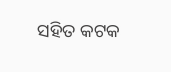ସହିତ କଟକ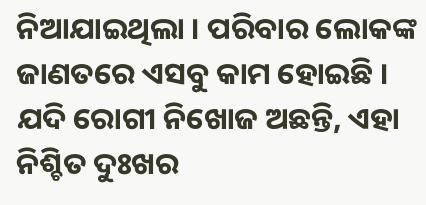ନିଆଯାଇଥିଲା । ପରିବାର ଲୋକଙ୍କ ଜାଣତରେ ଏସବୁ କାମ ହୋଇଛି । ଯଦି ରୋଗୀ ନିଖୋଜ ଅଛନ୍ତି, ଏହା ନିଶ୍ଚିତ ଦୁଃଖର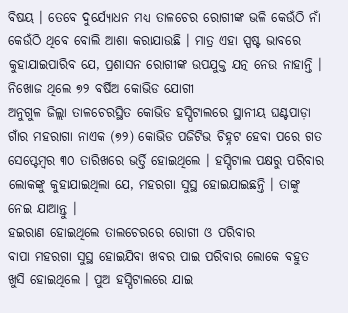ବିଷୟ । ତେବେ ଦୁର୍ଯ୍ୟୋଧନ ମଧ୍ୟ ତାଳଚେର ରୋଗୀଙ୍କ ଭଳି କେଉଁଠି ନାଁ କେଉଁଠି ଥିବେ ବୋଲି ଆଶା କରାଯାଉଛି । ମାତ୍ର ଏହା ସ୍ପଷ୍ଟ ଭାବରେ କୁହାଯାଇପାରିବ ଯେ, ପ୍ରଶାସନ ରୋଗୀଙ୍କ ଉପଯୁକ୍ତ ଯତ୍ନ ନେଉ ନାହାନ୍ତି ।
ନିଖୋଜ ଥିଲେ ୭୨ ବର୍ଷିଅ କୋଭିଡ ଯୋଗୀ
ଅନୁଗୁଳ ଜିଲ୍ଲା ତାଳଚେରସ୍ଥିତ କୋଭିଡ ହସ୍ପିଟାଲରେ ସ୍ଥାନୀୟ ଘଣ୍ଟପାଡ଼ା ଗାଁର ମହରାଗା ନାଏକ (୭୨) କୋଭିଡ ପଜିଟିଭ ଚିହ୍ନଟ ହେବା ପରେ ଗତ ସେପ୍ଟେମ୍ବର ୩୦ ତାରିଖରେ ଭର୍ତ୍ତି ହୋଇଥିଲେ । ହସ୍ପିଟାଲ ପକ୍ଷରୁ ପରିବାର ଲୋକଙ୍କୁ କୁହାଯାଇଥିଲା ଯେ, ମହରଗା ସୁସ୍ଥ ହୋଇଯାଇଛନ୍ତି । ତାଙ୍କୁ ନେଇ ଯାଆନ୍ତୁ ।
ହଇରାଣ ହୋଇଥିଲେ ତାଲଚେରରେ ରୋଗୀ ଓ ପରିବାର
ବାପା ମହରଗା ସୁସ୍ଥ ହୋଇଯିବା ଖବର ପାଇ ପରିବାର ଲୋକେ ବହୁତ ଖୁସି ହୋଇଥିଲେ । ପୁଅ ହସ୍ପିଟାଲରେ ଯାଇ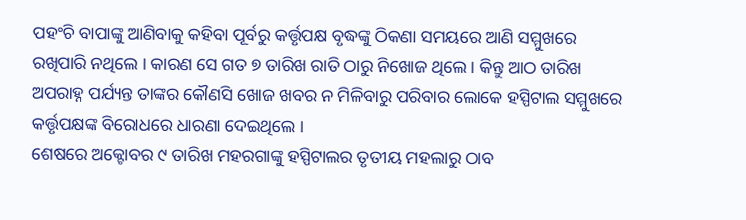ପହଂଚି ବାପାଙ୍କୁ ଆଣିବାକୁ କହିବା ପୂର୍ବରୁ କର୍ତ୍ତୃପକ୍ଷ ବୃଦ୍ଧଙ୍କୁ ଠିକଣା ସମୟରେ ଆଣି ସମ୍ମୁଖରେ ରଖିପାରି ନଥିଲେ । କାରଣ ସେ ଗତ ୭ ତାରିଖ ରାତି ଠାରୁ ନିଖୋଜ ଥିଲେ । କିନ୍ତୁ ଆଠ ତାରିଖ ଅପରାହ୍ନ ପର୍ଯ୍ୟନ୍ତ ତାଙ୍କର କୌଣସି ଖୋଜ ଖବର ନ ମିଳିବାରୁ ପରିବାର ଲୋକେ ହସ୍ପିଟାଲ ସମ୍ମୁଖରେ କର୍ତ୍ତୃପକ୍ଷଙ୍କ ବିରୋଧରେ ଧାରଣା ଦେଇଥିଲେ ।
ଶେଷରେ ଅକ୍ଟୋବର ୯ ତାରିଖ ମହରଗାଙ୍କୁ ହସ୍ପିଟାଲର ତୃତୀୟ ମହଲାରୁ ଠାବ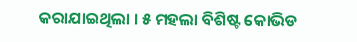କରାଯାଇଥିଲା । ୫ ମହଲା ବିଶିଷ୍ଟ କୋଭିଡ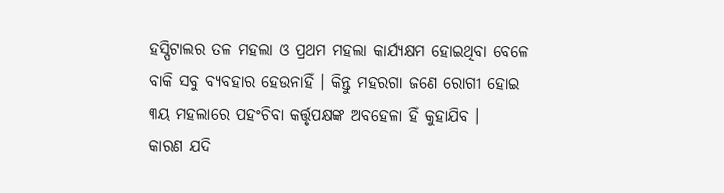ହସ୍ପିଟାଲର ତଳ ମହଲା ଓ ପ୍ରଥମ ମହଲା କାର୍ଯ୍ୟକ୍ଷମ ହୋଇଥିବା ବେଳେ ବାକି ସବୁ ବ୍ୟବହାର ହେଉନାହିଁ । କିନ୍ତୁ ମହରଗା ଜଣେ ରୋଗୀ ହୋଇ ୩ୟ ମହଲାରେ ପହଂଚିବା କର୍ତ୍ତୃପକ୍ଷଙ୍କ ଅବହେଳା ହିଁ କୁହାଯିବ ।
କାରଣ ଯଦି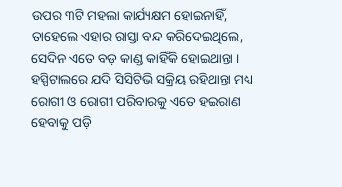ଉପର ୩ଟି ମହଲା କାର୍ଯ୍ୟକ୍ଷମ ହୋଇନାହିଁ, ତାହେଲେ ଏହାର ରାସ୍ତା ବନ୍ଦ କରିଦେଇଥିଲେ, ସେଦିନ ଏତେ ବଡ଼ କାଣ୍ଡ କାହିଁକି ହୋଇଥାନ୍ତା । ହସ୍ପିଟାଲରେ ଯଦି ସିସିଟିଭି ସକ୍ରିୟ ରହିଥାନ୍ତା ମଧ୍ୟ ରୋଗୀ ଓ ରୋଗୀ ପରିବାରକୁ ଏତେ ହଇରାଣ ହେବାକୁ ପଡ଼ି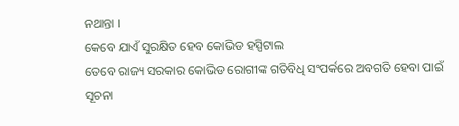ନଥାନ୍ତା ।
କେବେ ଯାଏଁ ସୁରକ୍ଷିତ ହେବ କୋଭିଡ ହସ୍ପିଟାଲ
ତେବେ ରାଜ୍ୟ ସରକାର କୋଭିଡ ରୋଗୀଙ୍କ ଗତିବିଧି ସଂପର୍କରେ ଅବଗତି ହେବା ପାଇଁ ସୂଚନା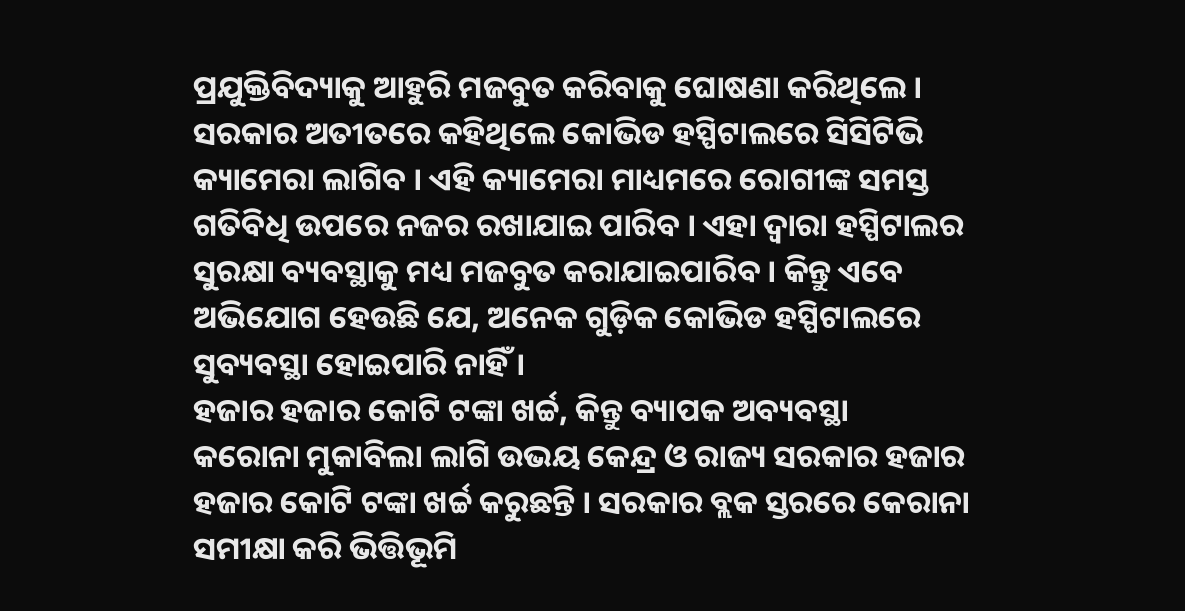ପ୍ରଯୁକ୍ତିବିଦ୍ୟାକୁ ଆହୁରି ମଜବୁତ କରିବାକୁ ଘୋଷଣା କରିଥିଲେ । ସରକାର ଅତୀତରେ କହିଥିଲେ କୋଭିଡ ହସ୍ପିଟାଲରେ ସିସିଟିଭି କ୍ୟାମେରା ଲାଗିବ । ଏହି କ୍ୟାମେରା ମାଧ୍ୟମରେ ରୋଗୀଙ୍କ ସମସ୍ତ ଗତିବିଧି ଉପରେ ନଜର ରଖାଯାଇ ପାରିବ । ଏହା ଦ୍ୱାରା ହସ୍ପିଟାଲର ସୁରକ୍ଷା ବ୍ୟବସ୍ଥାକୁ ମଧ୍ୟ ମଜବୁତ କରାଯାଇପାରିବ । କିନ୍ତୁ ଏବେ ଅଭିଯୋଗ ହେଉଛି ଯେ, ଅନେକ ଗୁଡ଼ିକ କୋଭିଡ ହସ୍ପିଟାଲରେ ସୁବ୍ୟବସ୍ଥା ହୋଇପାରି ନାହିଁ ।
ହଜାର ହଜାର କୋଟି ଟଙ୍କା ଖର୍ଚ୍ଚ, କିନ୍ତୁ ବ୍ୟାପକ ଅବ୍ୟବସ୍ଥା
କରୋନା ମୁକାବିଲା ଲାଗି ଉଭୟ କେନ୍ଦ୍ର ଓ ରାଜ୍ୟ ସରକାର ହଜାର ହଜାର କୋଟି ଟଙ୍କା ଖର୍ଚ୍ଚ କରୁଛନ୍ତି । ସରକାର ବ୍ଲକ ସ୍ତରରେ କେରାନା ସମୀକ୍ଷା କରି ଭିତ୍ତିଭୂମି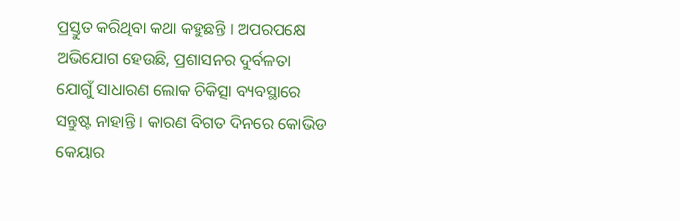ପ୍ରସ୍ତୁତ କରିଥିବା କଥା କହୁଛନ୍ତି । ଅପରପକ୍ଷେ ଅଭିଯୋଗ ହେଉଛି, ପ୍ରଶାସନର ଦୁର୍ବଳତା ଯୋଗୁଁ ସାଧାରଣ ଲୋକ ଚିକିତ୍ସା ବ୍ୟବସ୍ଥାରେ ସନ୍ତୁଷ୍ଟ ନାହାନ୍ତି । କାରଣ ବିଗତ ଦିନରେ କୋଭିଡ କେୟାର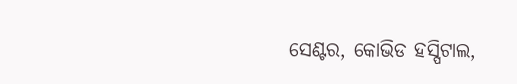ସେଣ୍ଟର, କୋଭିଡ ହସ୍ପିଟାଲ,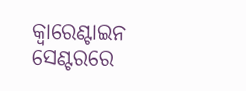କ୍ୱାରେଣ୍ଟାଇନ ସେଣ୍ଟରରେ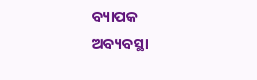ବ୍ୟାପକ ଅବ୍ୟବସ୍ଥା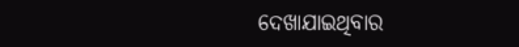ଦେଖାଯାଇଥିବାର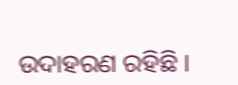ଉଦାହରଣ ରହିଛି ।